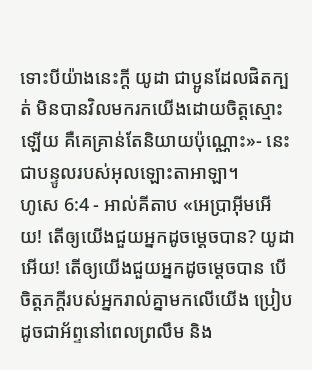ទោះបីយ៉ាងនេះក្ដី យូដា ជាប្អូនដែលផិតក្បត់ មិនបានវិលមករកយើងដោយចិត្តស្មោះឡើយ គឺគេគ្រាន់តែនិយាយប៉ុណ្ណោះ»- នេះជាបន្ទូលរបស់អុលឡោះតាអាឡា។
ហូសេ 6:4 - អាល់គីតាប «អេប្រាអ៊ីមអើយ! តើឲ្យយើងជួយអ្នកដូចម្ដេចបាន? យូដាអើយ! តើឲ្យយើងជួយអ្នកដូចម្ដេចបាន បើចិត្តភក្តីរបស់អ្នករាល់គ្នាមកលើយើង ប្រៀបដូចជាអ័ព្ទនៅពេលព្រលឹម និង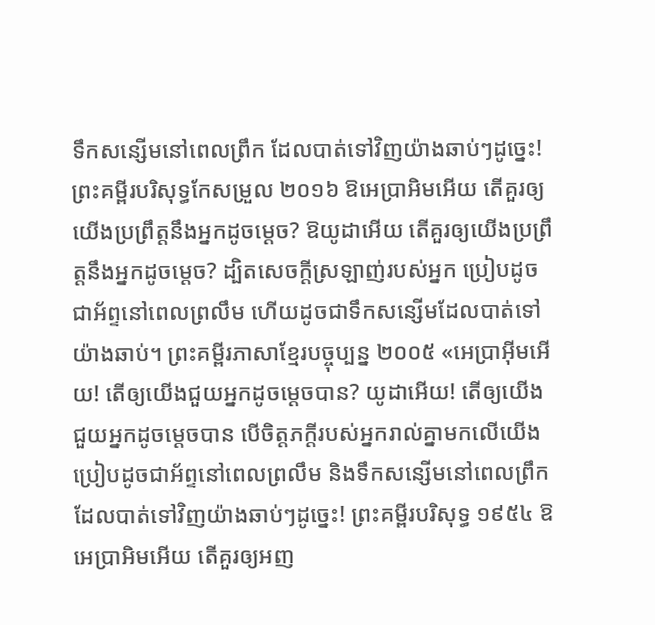ទឹកសន្សើមនៅពេលព្រឹក ដែលបាត់ទៅវិញយ៉ាងឆាប់ៗដូច្នេះ! ព្រះគម្ពីរបរិសុទ្ធកែសម្រួល ២០១៦ ឱអេប្រាអិមអើយ តើគួរឲ្យយើងប្រព្រឹត្តនឹងអ្នកដូចម្ដេច? ឱយូដាអើយ តើគួរឲ្យយើងប្រព្រឹត្តនឹងអ្នកដូចម្ដេច? ដ្បិតសេចក្ដីស្រឡាញ់របស់អ្នក ប្រៀបដូចជាអ័ព្ទនៅពេលព្រលឹម ហើយដូចជាទឹកសន្សើមដែលបាត់ទៅយ៉ាងឆាប់។ ព្រះគម្ពីរភាសាខ្មែរបច្ចុប្បន្ន ២០០៥ «អេប្រាអ៊ីមអើយ! តើឲ្យយើងជួយអ្នកដូចម្ដេចបាន? យូដាអើយ! តើឲ្យយើងជួយអ្នកដូចម្ដេចបាន បើចិត្តភក្ដីរបស់អ្នករាល់គ្នាមកលើយើង ប្រៀបដូចជាអ័ព្ទនៅពេលព្រលឹម និងទឹកសន្សើមនៅពេលព្រឹក ដែលបាត់ទៅវិញយ៉ាងឆាប់ៗដូច្នេះ! ព្រះគម្ពីរបរិសុទ្ធ ១៩៥៤ ឱអេប្រាអិមអើយ តើគួរឲ្យអញ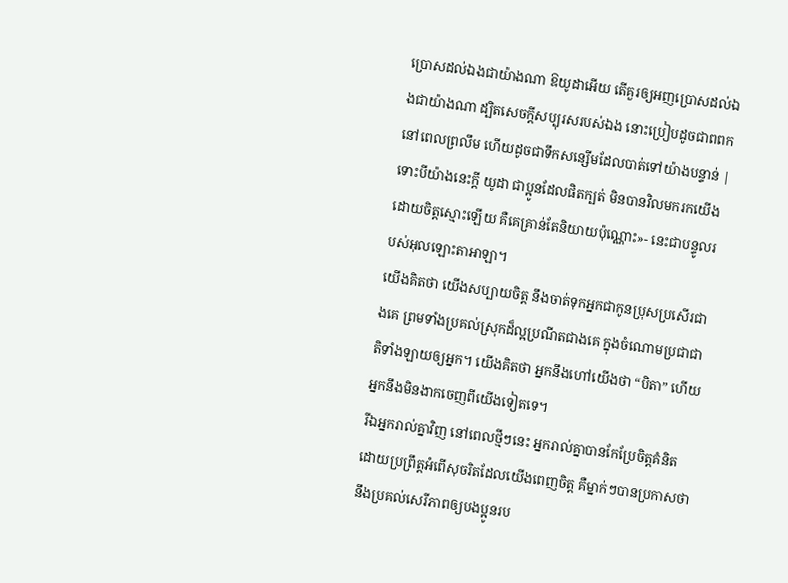ប្រោសដល់ឯងជាយ៉ាងណា ឱយូដាអើយ តើគួរឲ្យអញប្រោសដល់ឯងជាយ៉ាងណា ដ្បិតសេចក្ដីសប្បុរសរបស់ឯង នោះប្រៀបដូចជាពពកនៅពេលព្រលឹម ហើយដូចជាទឹកសន្សើមដែលបាត់ទៅយ៉ាងបន្ទាន់ |
ទោះបីយ៉ាងនេះក្ដី យូដា ជាប្អូនដែលផិតក្បត់ មិនបានវិលមករកយើងដោយចិត្តស្មោះឡើយ គឺគេគ្រាន់តែនិយាយប៉ុណ្ណោះ»- នេះជាបន្ទូលរបស់អុលឡោះតាអាឡា។
យើងគិតថា យើងសប្បាយចិត្ត នឹងចាត់ទុកអ្នកជាកូនប្រុសប្រសើរជាងគេ ព្រមទាំងប្រគល់ស្រុកដ៏ល្អប្រណីតជាងគេ ក្នុងចំណោមប្រជាជាតិទាំងឡាយឲ្យអ្នក។ យើងគិតថា អ្នកនឹងហៅយើងថា “បិតា” ហើយអ្នកនឹងមិនងាកចេញពីយើងទៀតទេ។
រីឯអ្នករាល់គ្នាវិញ នៅពេលថ្មីៗនេះ អ្នករាល់គ្នាបានកែប្រែចិត្តគំនិត ដោយប្រព្រឹត្តអំពើសុចរិតដែលយើងពេញចិត្ត គឺម្នាក់ៗបានប្រកាសថា នឹងប្រគល់សេរីភាពឲ្យបងប្អូនរប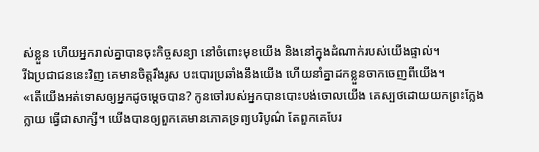ស់ខ្លួន ហើយអ្នករាល់គ្នាបានចុះកិច្ចសន្យា នៅចំពោះមុខយើង និងនៅក្នុងដំណាក់របស់យើងផ្ទាល់។
រីឯប្រជាជននេះវិញ គេមានចិត្តរឹងរូស បះបោរប្រឆាំងនឹងយើង ហើយនាំគ្នាដកខ្លួនចាកចេញពីយើង។
«តើយើងអត់ទោសឲ្យអ្នកដូចម្ដេចបាន? កូនចៅរបស់អ្នកបានបោះបង់ចោលយើង គេស្បថដោយយកព្រះក្លែងក្លាយ ធ្វើជាសាក្សី។ យើងបានឲ្យពួកគេមានភោគទ្រព្យបរិបូណ៌ តែពួកគេបែរ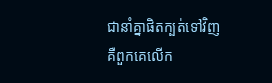ជានាំគ្នាផិតក្បត់ទៅវិញ គឺពួកគេលើក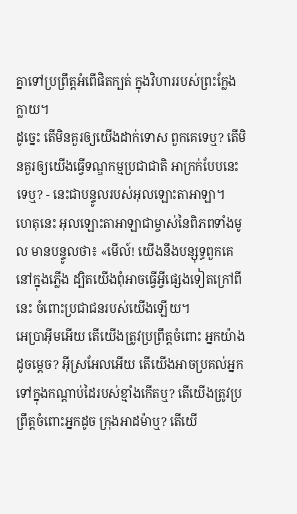គ្នាទៅប្រព្រឹត្តអំពើផិតក្បត់ ក្នុងវិហាររបស់ព្រះក្លែងក្លាយ។
ដូច្នេះ តើមិនគួរឲ្យយើងដាក់ទោស ពួកគេទេឬ? តើមិនគួរឲ្យយើងធ្វើទណ្ឌកម្មប្រជាជាតិ អាក្រក់បែបនេះទេឬ? - នេះជាបន្ទូលរបស់អុលឡោះតាអាឡា។
ហេតុនេះ អុលឡោះតាអាឡាជាម្ចាស់នៃពិភពទាំងមូល មានបន្ទូលថា៖ «មើល៍! យើងនឹងបន្សុទ្ធពួកគេនៅក្នុងភ្លើង ដ្បិតយើងពុំអាចធ្វើអ្វីផ្សេងទៀតក្រៅពីនេះ ចំពោះប្រជាជនរបស់យើងឡើយ។
អេប្រាអ៊ីមអើយ តើយើងត្រូវប្រព្រឹត្តចំពោះ អ្នកយ៉ាងដូចម្ដេច? អ៊ីស្រអែលអើយ តើយើងអាចប្រគល់អ្នក ទៅក្នុងកណ្ដាប់ដៃរបស់ខ្មាំងកើតឬ? តើយើងត្រូវប្រព្រឹត្តចំពោះអ្នកដូច ក្រុងអាដម៉ាឬ? តើយើ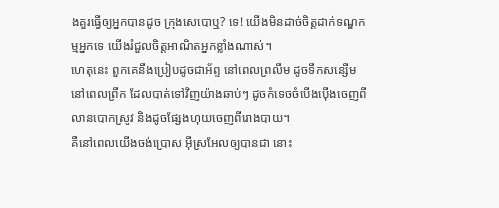ងគួរធ្វើឲ្យអ្នកបានដូច ក្រុងសេបោឬ? ទេ! យើងមិនដាច់ចិត្តដាក់ទណ្ឌកម្មអ្នកទេ យើងរំជួលចិត្តអាណិតអ្នកខ្លាំងណាស់។
ហេតុនេះ ពួកគេនឹងប្រៀបដូចជាអ័ព្ទ នៅពេលព្រលឹម ដូចទឹកសន្សើមនៅពេលព្រឹក ដែលបាត់ទៅវិញយ៉ាងឆាប់ៗ ដូចកំទេចចំបើងប៉ើងចេញពីលានបោកស្រូវ និងដូចផ្សែងហុយចេញពីរោងបាយ។
គឺនៅពេលយើងចង់ប្រោស អ៊ីស្រអែលឲ្យបានជា នោះ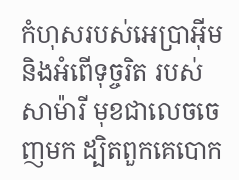កំហុសរបស់អេប្រាអ៊ីម និងអំពើទុច្ចរិត របស់សាម៉ារី មុខជាលេចចេញមក ដ្បិតពួកគេបោក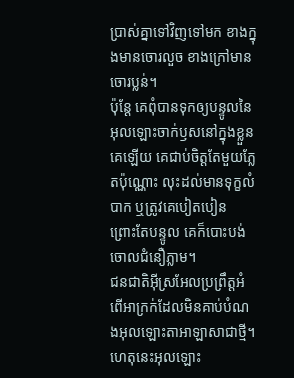ប្រាស់គ្នាទៅវិញទៅមក ខាងក្នុងមានចោរលួច ខាងក្រៅមានចោរប្លន់។
ប៉ុន្ដែ គេពុំបានទុកឲ្យបន្ទូលនៃអុលឡោះចាក់ឫសនៅក្នុងខ្លួនគេឡើយ គេជាប់ចិត្ដតែមួយភ្លែតប៉ុណ្ណោះ លុះដល់មានទុក្ខលំបាក ឬត្រូវគេបៀតបៀន ព្រោះតែបន្ទូល គេក៏បោះបង់ចោលជំនឿភ្លាម។
ជនជាតិអ៊ីស្រអែលប្រព្រឹត្តអំពើអាក្រក់ដែលមិនគាប់បំណងអុលឡោះតាអាឡាសាជាថ្មី។ ហេតុនេះអុលឡោះ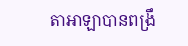តាអាឡាបានពង្រឹ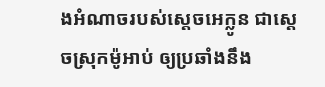ងអំណាចរបស់ស្តេចអេក្លូន ជាស្តេចស្រុកម៉ូអាប់ ឲ្យប្រឆាំងនឹង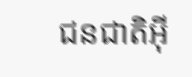ជនជាតិអ៊ី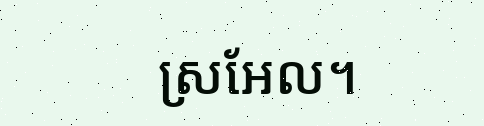ស្រអែល។